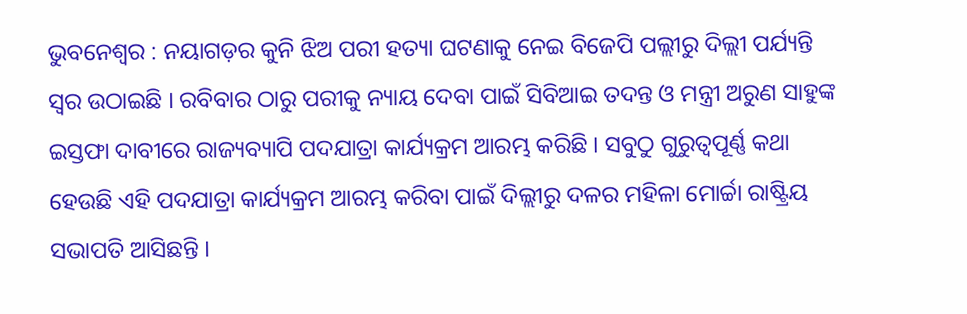ଭୁବନେଶ୍ୱର : ନୟାଗଡ଼ର କୁନି ଝିଅ ପରୀ ହତ୍ୟା ଘଟଣାକୁ ନେଇ ବିଜେପି ପଲ୍ଲୀରୁ ଦିଲ୍ଲୀ ପର୍ଯ୍ୟନ୍ତି ସ୍ୱର ଉଠାଇଛି । ରବିବାର ଠାରୁ ପରୀକୁ ନ୍ୟାୟ ଦେବା ପାଇଁ ସିବିଆଇ ତଦନ୍ତ ଓ ମନ୍ତ୍ରୀ ଅରୁଣ ସାହୁଙ୍କ ଇସ୍ତଫା ଦାବୀରେ ରାଜ୍ୟବ୍ୟାପି ପଦଯାତ୍ରା କାର୍ଯ୍ୟକ୍ରମ ଆରମ୍ଭ କରିଛି । ସବୁଠୁ ଗୁରୁତ୍ୱପୂର୍ଣ୍ଣ କଥା ହେଉଛି ଏହି ପଦଯାତ୍ରା କାର୍ଯ୍ୟକ୍ରମ ଆରମ୍ଭ କରିବା ପାଇଁ ଦିଲ୍ଲୀରୁ ଦଳର ମହିଳା ମୋର୍ଚ୍ଚା ରାଷ୍ଟ୍ରିୟ ସଭାପତି ଆସିଛନ୍ତି ।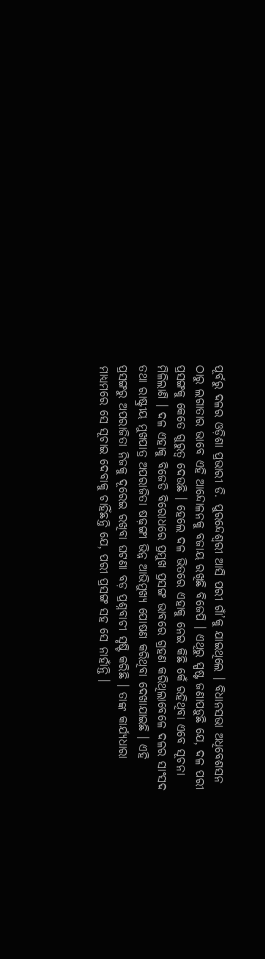ପୂର୍ବରୁ ଦଳର ଓଡ଼ିଶା ପ୍ରଭାରୀ ଡି. ପୁରନ୍ଦେଶ୍ୱରୀ ଆସି ପରୀ ଗାଁ’କୁ ଯାଇଥିଲେ । ବିଧାନସଭା ଅଧିବେଶସନ ଠାରୁ ଲଗାତାର ଭାବେ ଏହି ଆନ୍ଦୋଳନକୁ ବଜାୟ ରଖିଛି ବିଜେପି । ଏଥିରୁ ସ୍ପଷ୍ଟ ଜଣାପଡ଼ୁଛି ଯେ, ଦଳ ପରୀ ପ୍ରସଙ୍ଗକୁ କେତେ ଗୁରୁତ୍ୱ ଦେଉଛି । ହେଲେ ଦଳ ଭିତରେ ଏହାକୁ ନେଇ କିଛି କେଁ ରହିଥିବା ଏବେ ସୂଚନା ମିଳିଲାଣି । ଦଳ ଏହାକୁ ବିଜେଡି ବିରୋଧରେ ପ୍ରମୁଖ ପ୍ରସଙ୍ଗ ଭାବରେ ଗ୍ରହଣ କରିଥିଲାବେଳେ ଦଳର ସାଂସଦ ତଥା ରାଷ୍ଟ୍ରୀୟ ମୁଖପାତ୍ର ଅପରାଜିତା ଷଢ଼ଙ୍ଗୀ ଭିନ୍ନ ଆଭିମୁଖ୍ୟ ପୋଷଣ କରିଥିବା ଦେଖାଯାଇଛି । ଏହି ପ୍ରସଙ୍ଗରୁ ଅପରାଜିତା ନିଜକୁ ଦୂରେଇ ରଖିବା ଘଟଣା ବଡ଼ ପ୍ରଶ୍ନବାଚୀ ସୃଷ୍ଟି କରିଛି । ତାଙ୍କ କାର୍ଯ୍ୟଧାରା ମାଧ୍ୟମରେ ସେ ସୂଚାଇ ଦେବାକୁ ଚାହିଁଛନ୍ତି ଯେ, ପରୀ ପ୍ରସଙ୍ଗ ସହ ସେ ନାହାଁନ୍ତି ।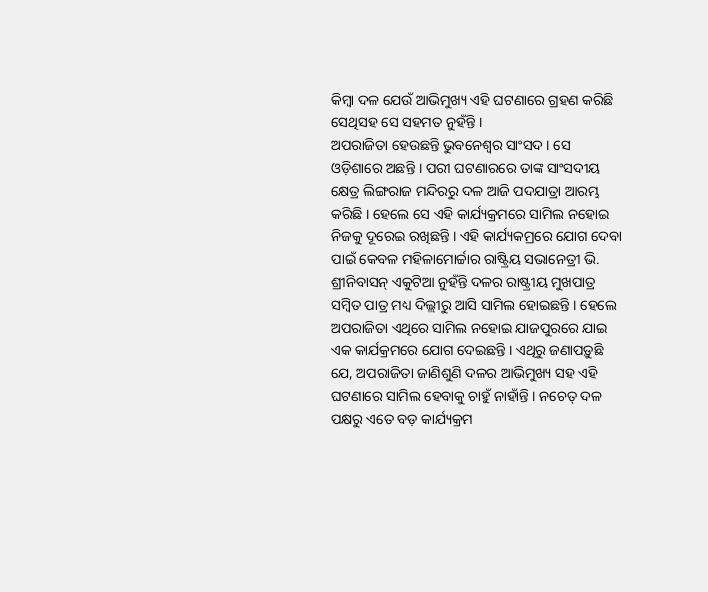କିମ୍ବା ଦଳ ଯେଉଁ ଆଭିମୁଖ୍ୟ ଏହି ଘଟଣାରେ ଗ୍ରହଣ କରିଛି ସେଥିସହ ସେ ସହମତ ନୁହଁନ୍ତି ।
ଅପରାଜିତା ହେଉଛନ୍ତି ଭୁବନେଶ୍ୱର ସାଂସଦ । ସେ ଓଡ଼ିଶାରେ ଅଛନ୍ତି । ପରୀ ଘଟଣାରରେ ତାଙ୍କ ସାଂସଦୀୟ କ୍ଷେତ୍ର ଲିଙ୍ଗରାଜ ମନ୍ଦିରରୁ ଦଳ ଆଜି ପଦଯାତ୍ରା ଆରମ୍ଭ କରିଛି । ହେଲେ ସେ ଏହି କାର୍ଯ୍ୟକ୍ରମରେ ସାମିଲ ନହୋଇ ନିଜକୁ ଦୂରେଇ ରଖିଛନ୍ତି । ଏହି କାର୍ଯ୍ୟକମ୍ରରେ ଯୋଗ ଦେବା ପାଇଁ କେବଳ ମହିଳାମୋର୍ଚ୍ଚାର ରାଷ୍ଟ୍ରିୟ ସଭାନେତ୍ରୀ ଭି. ଶ୍ରୀନିବାସନ୍ ଏକୁଟିଆ ନୁହଁନ୍ତି ଦଳର ରାଷ୍ଟ୍ରୀୟ ମୁଖପାତ୍ର ସମ୍ବିତ ପାତ୍ର ମଧ୍ୟ ଦିଲ୍ଲୀରୁ ଆସି ସାମିଲ ହୋଇଛନ୍ତି । ହେଲେ ଅପରାଜିତା ଏଥିରେ ସାମିଲ ନହୋଇ ଯାଜପୁରରେ ଯାଇ ଏକ କାର୍ଯକ୍ରମରେ ଯୋଗ ଦେଇଛନ୍ତି । ଏଥିରୁ ଜଣାପଡ଼ୁଛି ଯେ, ଅପରାଜିତା ଜାଣିଶୁଣି ଦଳର ଆଭିମୁଖ୍ୟ ସହ ଏହି ଘଟଣାରେ ସାମିଲ ହେବାକୁ ଚାହୁଁ ନାହାଁନ୍ତି । ନଚେତ୍ ଦଳ ପକ୍ଷରୁ ଏତେ ବଡ଼ କାର୍ଯ୍ୟକ୍ରମ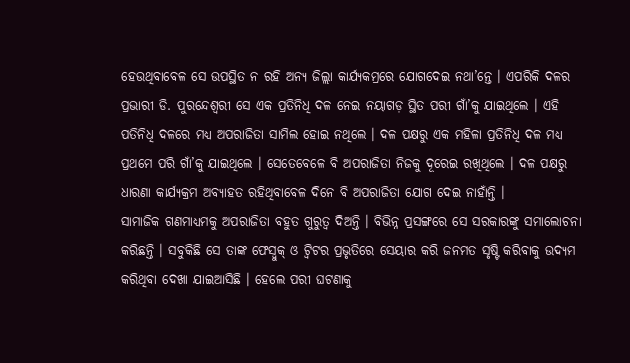ହେଉଥିବାବେଳ ସେ ଉପସ୍ଥିତ ନ ରହି ଅନ୍ୟ ଜିଲ୍ଲା କାର୍ଯ୍ୟକମ୍ରରେ ଯୋଗଦେଇ ନଥା’ନ୍ତେ । ଏପରିକି ଦଳର ପ୍ରଭାରୀ ଡି. ପୁରନ୍ଦେଶ୍ୱରୀ ସେ ଏକ ପ୍ରତିନିଧି ଦଳ ନେଇ ନୟାଗଡ଼ ସ୍ଥିତ ପରୀ ଗାଁ’କୁ ଯାଇଥିଲେ । ଏହି ପତିନିଧି ଦଳରେ ମଧ୍ୟ ଅପରାଜିତା ସାମିଲ ହୋଇ ନଥିଲେ । ଦଳ ପକ୍ଷରୁ ଏକ ମହିଳା ପ୍ରତିନିଧି ଦଳ ମଧ୍ୟ ପ୍ରଥମେ ପରି ଗାଁ’କୁ ଯାଇଥିଲେ । ସେତେବେଳେ ବି ଅପରାଜିତା ନିଜକୁ ଦୂରେଇ ରଖିଥିଲେ । ଦଳ ପକ୍ଷରୁ ଧାରଣା କାର୍ଯ୍ୟକ୍ରମ ଅବ୍ୟାହତ ରହିଥିବାବେଳ ଦିନେ ବି ଅପରାଜିତା ଯୋଗ ଦେଇ ନାହାଁନ୍ତି ।
ସାମାଜିକ ଗଣମାଧ୍ୟମକୁ ଅପରାଜିତା ବହୁତ ଗୁରୁତ୍ୱ ଦିଅନ୍ତି । ବିଭିନ୍ନ ପ୍ରସଙ୍ଗରେ ସେ ସରକାରଙ୍କୁ ସମାଲୋଚନା କରିଛନ୍ତି । ସବୁକିଛି ସେ ତାଙ୍କ ଫେସ୍ବୁକ୍ ଓ ଟ୍ୱିଟର ପ୍ରଭୃତିରେ ସେୟାର କରି ଜନମତ ସୃଷ୍ଟି କରିବାକୁ ଉଦ୍ୟମ କରିଥିବା ଦେଖା ଯାଇଆସିଛି । ହେଲେ ପରୀ ଘଟଣାକୁ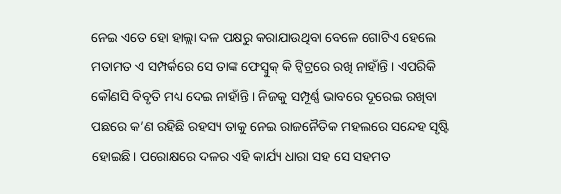ନେଇ ଏତେ ହୋ ହାଲ୍ଲା ଦଳ ପକ୍ଷରୁ କରାଯାଉଥିବା ବେଳେ ଗୋଟିଏ ହେଲେ ମତାମତ ଏ ସମ୍ପର୍କରେ ସେ ତାଙ୍କ ଫେସ୍ବୁକ୍ କି ଟ୍ୱିଟ୍ରରେ ରଖି ନାହାଁନ୍ତି । ଏପରିକି କୌଣସି ବିବୃତି ମଧ୍ୟ ଦେଇ ନାହାଁନ୍ତି । ନିଜକୁ ସମ୍ପୂର୍ଣ୍ଣ ଭାବରେ ଦୂରେଇ ରଖିବା ପଛରେ କ’ଣ ରହିଛି ରହସ୍ୟ ତାକୁ ନେଇ ରାଜନୈତିକ ମହଲରେ ସନ୍ଦେହ ସୃଷ୍ଟି ହୋଇଛି। ପରୋକ୍ଷରେ ଦଳର ଏହି କାର୍ଯ୍ୟ ଧାରା ସହ ସେ ସହମତ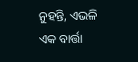ନୁହନ୍ତି, ଏଭଳି ଏକ ବାର୍ତ୍ତା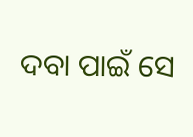ଦବା ପାଇଁ ସେ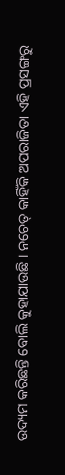ଉଦ୍ୟମ କରିଛନ୍ତି ବୋଲି କୁହାଯାଉଛି । ନଚେତ୍ କାହିଁକି ଅପରାଜିତା ଏହି ପ୍ରସଙ୍ଗରୁ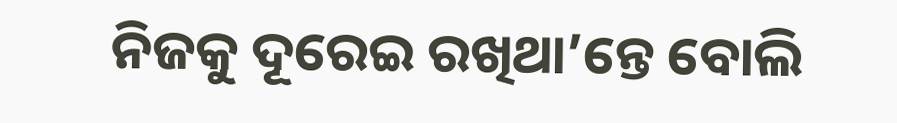ନିଜକୁ ଦୂରେଇ ରଖିଥା’ନ୍ତେ ବୋଲି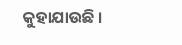କୁହାଯାଉଛି ।